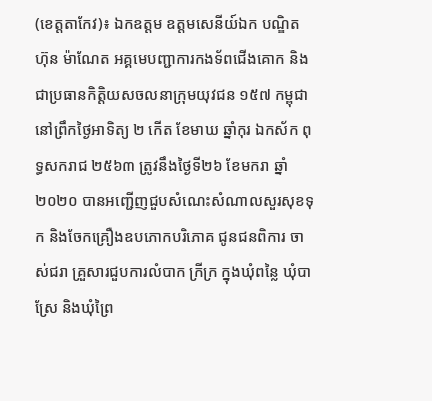(ខេត្តតាកែវ)៖ ឯកឧត្តម ឧត្តមសេនីយ៍ឯក បណ្ឌិត ហ៊ុន ម៉ាណែត អគ្គមេបញ្ជាការកងទ័ពជើងគោក និងជាប្រធានកិត្តិយសចលនាក្រុមយុវជន ១៥៧ កម្ពុជា នៅព្រឹកថ្ងៃអាទិត្យ ២ កើត ខែមាឃ ឆ្នាំកុរ ឯកស័ក ពុទ្ធសករាជ ២៥៦៣ ត្រូវនឹងថ្ងៃទី២៦ ខែមករា ឆ្នាំ២០២០ បានអញ្ជើញជួបសំណេះសំណាលសួរសុខទុក និងចែកគ្រឿងឧបភោកបរិភោគ ជូនជនពិការ ចាស់ជរា គ្រួសារជួបការលំបាក ក្រីក្រ ក្នុងឃុំពន្លៃ ឃុំបាស្រែ និងឃុំព្រៃ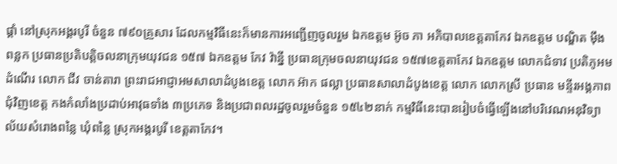ផ្គាំ នៅស្រុកអង្គរបូរី ចំនួន ៧៩០គ្រួសារ ដែលកម្មវិធីនេះក៏មានការអញ្ជើញចូលរួម ឯកឧត្តម អ៊ូច ភា អភិបាលខេត្តតាកែវ ឯកឧត្តម បណ្ឌិត ម៉ឹង ពន្លក ប្រធានប្រតិបត្តិចលនាក្រុមយុវជន ១៥៧ ឯកឧត្តម កែវ វ៉ាន្នី ប្រធានក្រុមចលនាយុវជន ១៥៧ខេត្តតាកែវ ឯកឧត្តម លោកជំទាវ ប្រតិភូអមដំណើរ លោក ជីវ ចាន់តារា ព្រះរាជអាជ្ញាអមសាលាដំបូងខេត្ត លោក អ៊ាក ផល្លា ប្រធានសាលាដំបូងខេត្ត លោក លោកស្រី ប្រធាន មន្ទីរអង្គភាពជុំវិញខេត្ត កងកំលាំងប្រដាប់អាវុធទាំង ៣ប្រភេទ និងប្រជាពលរដ្ឋចូលរួមចំនួន ១៥៤២នាក់ កម្មវិធីនេះបានរៀបចំធ្វើឡើងនៅបរិវេណអនុវិទ្យាល័យសំរោងពន្លៃ ឃុំពន្លៃ ស្រុកអង្គរបូរី ខេត្តតាកែវ។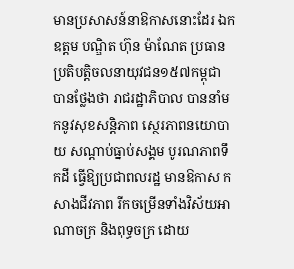មានប្រសាសន៍នាឱកាសនោះដែរ ឯកឧត្តម បណ្ឌិត ហ៊ុន ម៉ាណែត ប្រធានប្រតិបត្តិចលនាយុវជន១៥៧កម្ពុជា បានថ្លែងថា រាជរដ្ឋាភិបាល បាននាំមកនូវសុខសន្តិភាព ស្ថេរភាពនយោបាយ សណ្តាប់ធ្នាប់សង្គម បូរណភាពទឹកដី ធ្វើឱ្យប្រជាពលរដ្ឋ មានឱកាស កសាងជីវភាព រីកចម្រើនទាំងវិស័យអាណាចក្រ និងពុទ្ធចក្រ ដោយ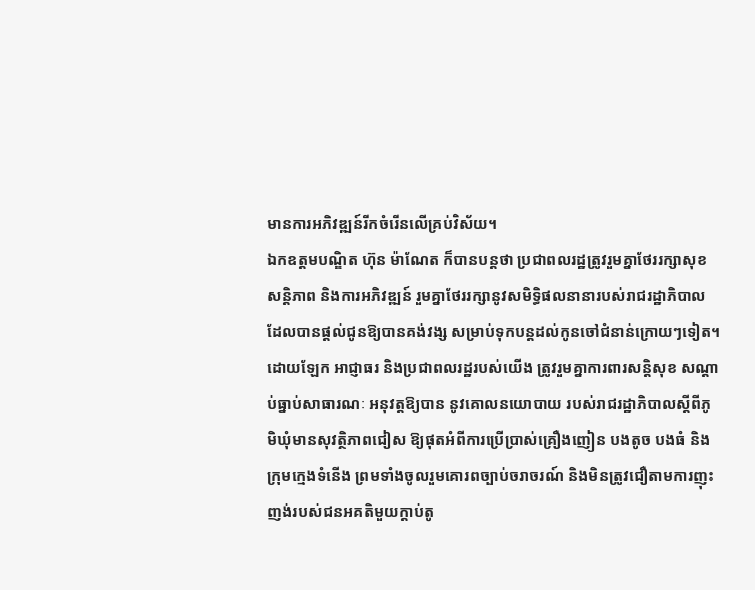មានការអភិវឌ្ឍន៍រីកចំរើនលើគ្រប់វិស័យ។
ឯកឧត្តមបណ្ឌិត ហ៊ុន ម៉ាណែត ក៏បានបន្តថា ប្រជាពលរដ្ឋត្រូវរួមគ្នាថែររក្សាសុខសន្តិភាព និងការអភិវឌ្ឍន៍ រួមគ្នាថែររក្សានូវសមិទ្ធិផលនានារបស់រាជរដ្ឋាភិបាល ដែលបានផ្តល់ជូនឱ្យបានគង់វង្ស សម្រាប់ទុកបន្តដល់កូនចៅជំនាន់ក្រោយៗទៀត។
ដោយឡែក អាជ្ញាធរ និងប្រជាពលរដ្ឋរបស់យើង ត្រូវរួមគ្នាការពារសន្តិសុខ សណ្តាប់ធ្នាប់សាធារណៈ អនុវត្តឱ្យបាន នូវគោលនយោបាយ របស់រាជរដ្ឋាភិបាលស្តីពីភូមិឃុំមានសុវត្ថិភាពជៀស ឱ្យផុតអំពីការប្រើប្រាស់គ្រឿងញៀន បងតូច បងធំ និងក្រុមក្មេងទំនើង ព្រមទាំងចូលរួមគោរពច្បាប់ចរាចរណ៍ និងមិនត្រូវជឿតាមការញុះញង់របស់ជនអគតិមួយក្តាប់តូ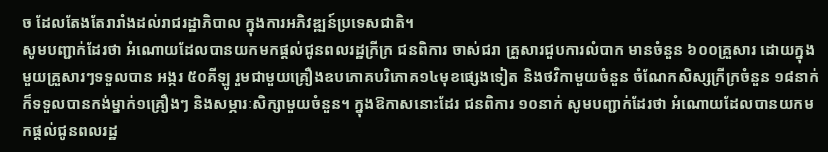ច ដែលតែងតែរារាំងដល់រាជរដ្ឋាភិបាល ក្នុងការអភិវឌ្ឍន៍ប្រទេសជាតិ។
សូមបញ្ជាក់ដែរថា អំណោយដែលបានយកមកផ្ដល់ជូនពលរដ្ឋក្រីក្រ ជនពិការ ចាស់ជរា គ្រួសារជួបការលំបាក មានចំនួន ៦០០គ្រួសារ ដោយក្នុងមួយគ្រួសារៗទទួលបាន អង្ករ ៥០គីឡូ រួមជាមួយគ្រឿងឧបភោគបរិភោគ១៤មុខផ្សេងទៀត និងថវិកាមួយចំនួន ចំណែកសិស្សក្រីក្រចំនួន ១៨នាក់ ក៏ទទួលបានកង់ម្នាក់១គ្រឿងៗ និងសម្ភារៈសិក្សាមួយចំនួន។ ក្នុងឱកាសនោះដែរ ជនពិការ ១០នាក់ សូមបញ្ជាក់ដែរថា អំណោយដែលបានយកមកផ្ដល់ជូនពលរដ្ឋ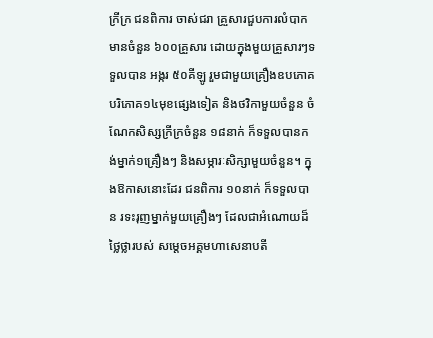ក្រីក្រ ជនពិការ ចាស់ជរា គ្រួសារជួបការលំបាក មានចំនួន ៦០០គ្រួសារ ដោយក្នុងមួយគ្រួសារៗទទួលបាន អង្ករ ៥០គីឡូ រួមជាមួយគ្រឿងឧបភោគបរិភោគ១៤មុខផ្សេងទៀត និងថវិកាមួយចំនួន ចំណែកសិស្សក្រីក្រចំនួន ១៨នាក់ ក៏ទទួលបានកង់ម្នាក់១គ្រឿងៗ និងសម្ភារៈសិក្សាមួយចំនួន។ ក្នុងឱកាសនោះដែរ ជនពិការ ១០នាក់ ក៏ទទួលបាន រទះរុញម្នាក់មួយគ្រឿងៗ ដែលជាអំណោយដ៏ថ្លៃថ្លារបស់ សម្ដេចអគ្គមហាសេនាបតី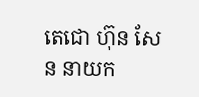តេជោ ហ៊ុន សែន នាយក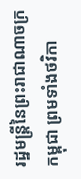រដ្ឋមន្ត្រីនៃព្រះរាជាណាចក្រកម្ពុជា ព្រមទាំងថវិកា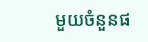មួយចំនួនផ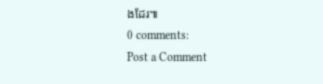ងដែរ៕
0 comments:
Post a Comment